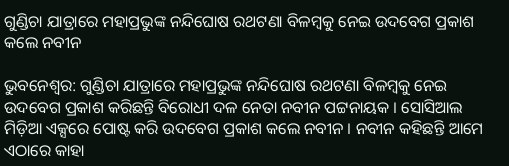ଗୁଣ୍ଡିଚା ଯାତ୍ରାରେ ମହାପ୍ରଭୁଙ୍କ ନନ୍ଦିଘୋଷ ରଥଟଣା ବିଳମ୍ବକୁ ନେଇ ଉଦବେଗ ପ୍ରକାଶ କଲେ ନବୀନ

ଭୁବନେଶ୍ବର: ଗୁଣ୍ଡିଚା ଯାତ୍ରାରେ ମହାପ୍ରଭୁଙ୍କ ନନ୍ଦିଘୋଷ ରଥଟଣା ବିଳମ୍ବକୁ ନେଇ ଉଦବେଗ ପ୍ରକାଶ କରିଛନ୍ତି ବିରୋଧୀ ଦଳ ନେତା ନବୀନ ପଟ୍ଟନାୟକ । ସୋସିଆଲ ମିଡ଼ିଆ ଏକ୍ସରେ ପୋଷ୍ଟ କରି ଉଦବେଗ ପ୍ରକାଶ କଲେ ନବୀନ । ନବୀନ କହିଛନ୍ତି ଆମେ ଏଠାରେ କାହା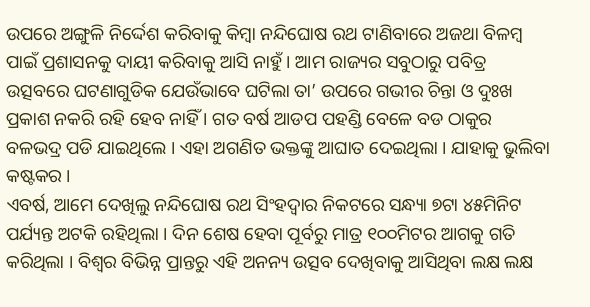ଉପରେ ଅଙ୍ଗୁଳି ନିର୍ଦ୍ଦେଶ କରିବାକୁ କିମ୍ବା ନନ୍ଦିଘୋଷ ରଥ ଟାଣିବାରେ ଅଜଥା ବିଳମ୍ବ ପାଇଁ ପ୍ରଶାସନକୁ ଦାୟୀ କରିବାକୁ ଆସି ନାହୁଁ । ଆମ ରାଜ୍ୟର ସବୁଠାରୁ ପବିତ୍ର ଉତ୍ସବରେ ଘଟଣାଗୁଡିକ ଯେଉଁଭାବେ ଘଟିଲା ତା’ ଉପରେ ଗଭୀର ଚିନ୍ତା ଓ ଦୁଃଖ ପ୍ରକାଶ ନକରି ରହି ହେବ ନାହିଁ । ଗତ ବର୍ଷ ଆଡପ ପହଣ୍ଡି ବେଳେ ବଡ ଠାକୁର ବଳଭଦ୍ର ପଡି ଯାଇଥିଲେ । ଏହା ଅଗଣିତ ଭକ୍ତଙ୍କୁ ଆଘାତ ଦେଇଥିଲା । ଯାହାକୁ ଭୁଲିବା କଷ୍ଟକର ।
ଏବର୍ଷ, ଆମେ ଦେଖିଲୁ ନନ୍ଦିଘୋଷ ରଥ ସିଂହଦ୍ୱାର ନିକଟରେ ସନ୍ଧ୍ୟା ୭ଟା ୪୫ମିନିଟ ପର୍ଯ୍ୟନ୍ତ ଅଟକି ରହିଥିଲା । ଦିନ ଶେଷ ହେବା ପୂର୍ବରୁ ମାତ୍ର ୧୦୦ମିଟର ଆଗକୁ ଗତି କରିଥିଲା । ବିଶ୍ୱର ବିଭିନ୍ନ ପ୍ରାନ୍ତରୁ ଏହି ଅନନ୍ୟ ଉତ୍ସବ ଦେଖିବାକୁ ଆସିଥିବା ଲକ୍ଷ ଲକ୍ଷ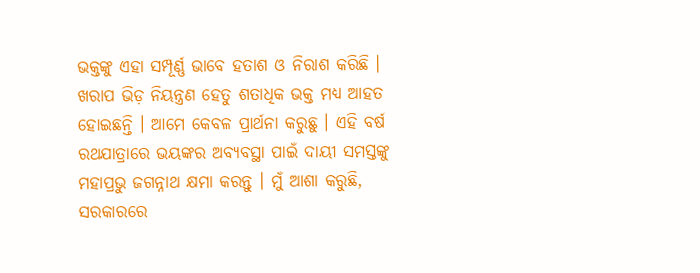ଭକ୍ତଙ୍କୁ ଏହା ସମ୍ପୂର୍ଣ୍ଣ ଭାବେ ହତାଶ ଓ ନିରାଶ କରିଛି । ଖରାପ ଭିଡ଼ ନିୟନ୍ତ୍ରଣ ହେତୁ ଶତାଧିକ ଭକ୍ତ ମଧ୍ୟ ଆହତ ହୋଇଛନ୍ତି । ଆମେ କେବଳ ପ୍ରାର୍ଥନା କରୁଛୁ । ଏହି ବର୍ଷ ରଥଯାତ୍ରାରେ ଭୟଙ୍କର ଅବ୍ୟବସ୍ଥା ପାଇଁ ଦାୟୀ ସମସ୍ତଙ୍କୁ ମହାପ୍ରଭୁ ଜଗନ୍ନାଥ କ୍ଷମା କରନ୍ତୁ । ମୁଁ ଆଶା କରୁଛି, ସରକାରରେ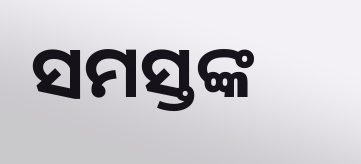ସମସ୍ତଙ୍କ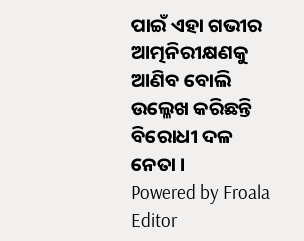ପାଇଁ ଏହା ଗଭୀର ଆତ୍ମନିରୀକ୍ଷଣକୁ ଆଣିବ ବୋଲି ଉଲ୍ଳେଖ କରିଛନ୍ତି ବିରୋଧୀ ଦଳ ନେତା ।
Powered by Froala Editor